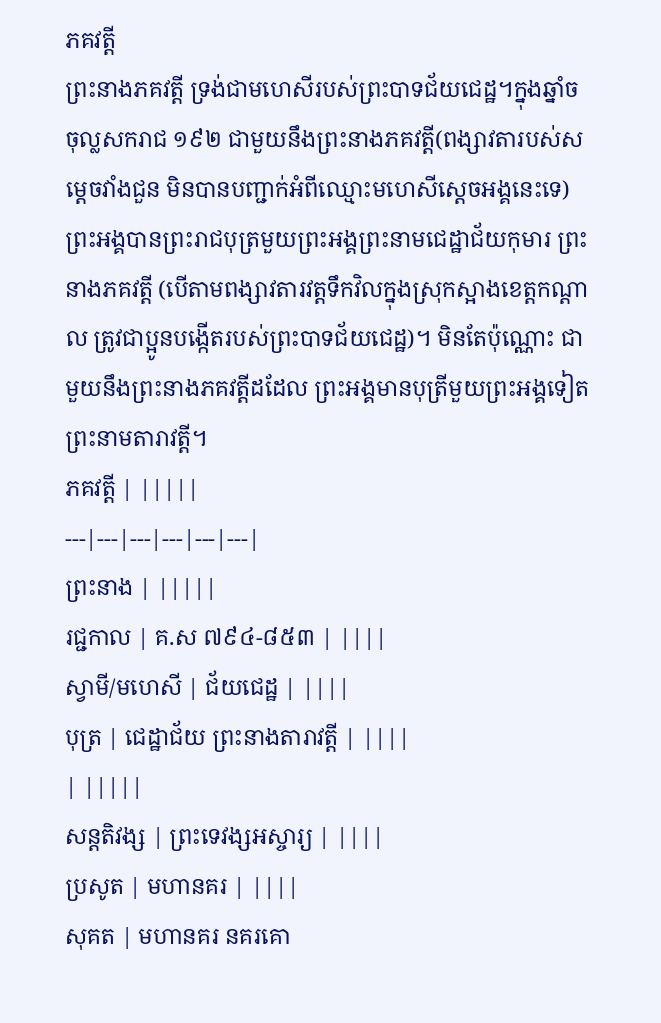ភគវត្តី
ព្រះនាងភគវត្តី ទ្រង់ជាមហេសីរបស់ព្រះបាទជ័យជេដ្ឋ។ក្នុងឆ្នាំច ចុល្លសករាជ ១៩២ ជាមួយនឹងព្រះនាងភគវត្ដី(ពង្សាវតារបស់សម្ដេចវាំងជួន មិនបានបញ្ជាក់អំពីឈ្មោះមហេសីស្ដេចអង្គនេះទេ) ព្រះអង្គបានព្រះរាជបុត្រមួយព្រះអង្គព្រះនាមជេដ្ឋាជ័យកុមារ ព្រះនាងភគវត្ដី (បើតាមពង្សាវតារវត្ដទឹកវិលក្នុងស្រុកស្អាងខេត្ដកណ្ដាល ត្រូវជាប្អូនបង្កើតរបស់ព្រះបាទជ័យជេដ្ឋ)។ មិនតែប៉ុណ្ណោះ ជាមួយនឹងព្រះនាងភគវត្ដីដដែល ព្រះអង្គមានបុត្រីមួយព្រះអង្គទៀតព្រះនាមតារាវត្តី។
ភគវត្តី | |||||
---|---|---|---|---|---|
ព្រះនាង | |||||
រជ្ជកាល | គ.ស ៧៩៤-៨៥៣ | ||||
ស្វាមី/មហេសី | ជ័យជេដ្ឋ | ||||
បុត្រ | ជេដ្ឋាជ័យ ព្រះនាងតារាវត្តី | ||||
| |||||
សន្តតិវង្ស | ព្រះទេវង្សអស្ចារ្យ | ||||
ប្រសូត | មហានគរ | ||||
សុគត | មហានគរ នគរគោ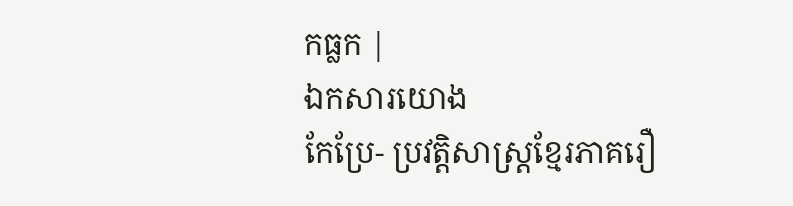កធ្លក |
ឯកសារយោង
កែប្រែ- ប្រវត្តិសាស្ត្រខ្មែរភាគរឿ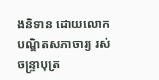ងនិទាន ដោយលោកបណ្ឌិតសភាចារ្យ រស់ ចន្ទ្រាបុត្រ